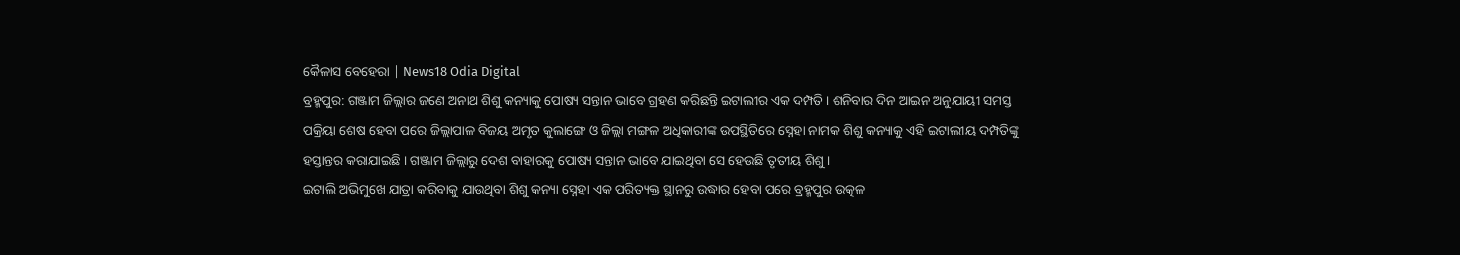କୈଳାସ ବେହେରା | News18 Odia Digital
ବ୍ରହ୍ମପୁର: ଗଞ୍ଜାମ ଜିଲ୍ଲାର ଜଣେ ଅନାଥ ଶିଶୁ କନ୍ୟାକୁ ପୋଷ୍ୟ ସନ୍ତାନ ଭାବେ ଗ୍ରହଣ କରିଛନ୍ତି ଇଟାଲୀର ଏକ ଦମ୍ପତି । ଶନିବାର ଦିନ ଆଇନ ଅନୁଯାୟୀ ସମସ୍ତ ପକ୍ରିୟା ଶେଷ ହେବା ପରେ ଜିଲ୍ଲାପାଳ ବିଜୟ ଅମୃତ କୁଲାଙ୍ଗେ ଓ ଜିଲ୍ଲା ମଙ୍ଗଳ ଅଧିକାରୀଙ୍କ ଉପସ୍ଥିତିରେ ସ୍ନେହା ନାମକ ଶିଶୁ କନ୍ୟାକୁ ଏହି ଇଟାଲୀୟ ଦମ୍ପତିଙ୍କୁ ହସ୍ତାନ୍ତର କରାଯାଇଛି । ଗଞ୍ଜାମ ଜିଲ୍ଲାରୁ ଦେଶ ବାହାରକୁ ପୋଷ୍ୟ ସନ୍ତାନ ଭାବେ ଯାଇଥିବା ସେ ହେଉଛି ତୃତୀୟ ଶିଶୁ ।
ଇଟାଲି ଅଭିମୁଖେ ଯାତ୍ରା କରିବାକୁ ଯାଉଥିବା ଶିଶୁ କନ୍ୟା ସ୍ନେହା ଏକ ପରିତ୍ୟକ୍ତ ସ୍ଥାନରୁ ଉଦ୍ଧାର ହେବା ପରେ ବ୍ରହ୍ମପୁର ଉତ୍କଳ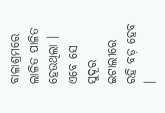ବାଳାଶ୍ରମରେ ଲାଳିତ ପାଳିତ ହେଉଥିଲା । ଏବେ ସେ ସୁଦୂର ଇଟାଲୀରେ ରହି ବଡ଼ ହେବ ।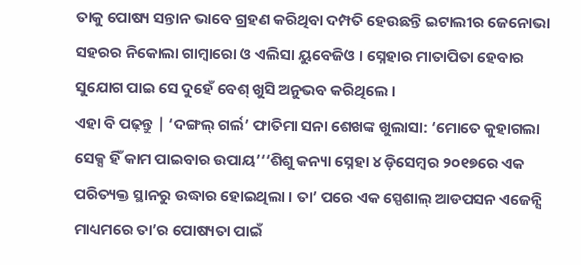ତାକୁ ପୋଷ୍ୟ ସନ୍ତାନ ଭାବେ ଗ୍ରହଣ କରିଥିବା ଦମ୍ପତି ହେଉଛନ୍ତି ଇଟାଲୀର ଜେନୋଭା ସହରର ନିକୋଲା ଗାମ୍ବାରୋ ଓ ଏଲିସା ୟୁବେଜିଓ । ସ୍ନେହାର ମାତାପିତା ହେବାର ସୁଯୋଗ ପାଇ ସେ ଦୁହେଁ ବେଶ୍ ଖୁସି ଅନୁଭବ କରିଥିଲେ ।
ଏହା ବି ପଢ଼ନ୍ତୁ | ‘ଦଙ୍ଗଲ୍ ଗର୍ଲ’ ଫାତିମା ସନା ଶେଖଙ୍କ ଖୁଲାସା: ‘ମୋତେ କୁହାଗଲା ସେକ୍ସ ହିଁ କାମ ପାଇବାର ଉପାୟ’‘‘ଶିଶୁ କନ୍ୟା ସ୍ନେହା ୪ ଡ଼ିସେମ୍ବର ୨୦୧୭ରେ ଏକ ପରିତ୍ୟକ୍ତ ସ୍ଥାନରୁ ଉଦ୍ଧାର ହୋଇଥିଲା । ତା’ ପରେ ଏକ ସ୍ପେଶାଲ୍ ଆଡପସନ ଏଜେନ୍ସି ମାଧ୍ୟମରେ ତା’ର ପୋଷ୍ୟତା ପାଇଁ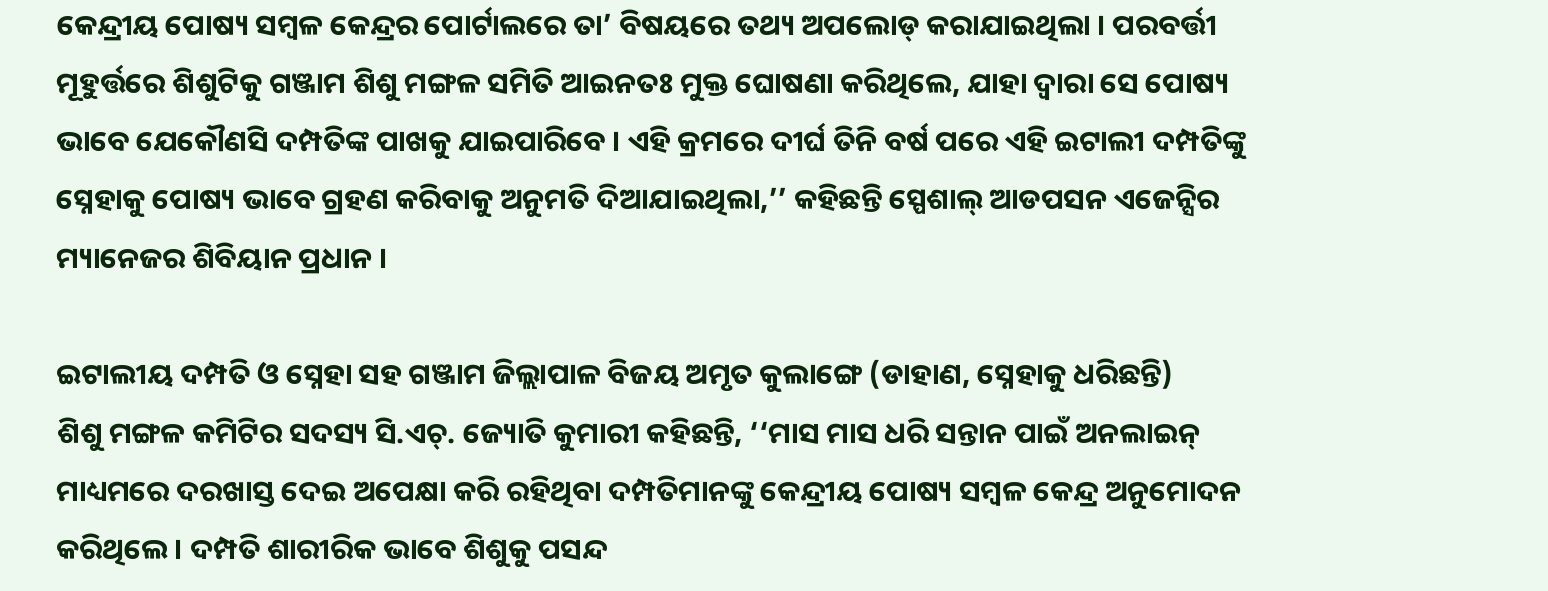କେନ୍ଦ୍ରୀୟ ପୋଷ୍ୟ ସମ୍ବଳ କେନ୍ଦ୍ରର ପୋର୍ଟାଲରେ ତା’ ବିଷୟରେ ତଥ୍ୟ ଅପଲୋଡ୍ କରାଯାଇଥିଲା । ପରବର୍ତ୍ତୀ ମୂହୁର୍ତ୍ତରେ ଶିଶୁଟିକୁ ଗଞ୍ଜାମ ଶିଶୁ ମଙ୍ଗଳ ସମିତି ଆଇନତଃ ମୁକ୍ତ ଘୋଷଣା କରିଥିଲେ, ଯାହା ଦ୍ୱାରା ସେ ପୋଷ୍ୟ ଭାବେ ଯେକୌଣସି ଦମ୍ପତିଙ୍କ ପାଖକୁ ଯାଇପାରିବେ । ଏହି କ୍ରମରେ ଦୀର୍ଘ ତିନି ବର୍ଷ ପରେ ଏହି ଇଟାଲୀ ଦମ୍ପତିଙ୍କୁ ସ୍ନେହାକୁ ପୋଷ୍ୟ ଭାବେ ଗ୍ରହଣ କରିବାକୁ ଅନୁମତି ଦିଆଯାଇଥିଲା,’’ କହିଛନ୍ତି ସ୍ପେଶାଲ୍ ଆଡପସନ ଏଜେନ୍ସିର ମ୍ୟାନେଜର ଶିବିୟାନ ପ୍ରଧାନ ।

ଇଟାଲୀୟ ଦମ୍ପତି ଓ ସ୍ନେହା ସହ ଗଞ୍ଜାମ ଜିଲ୍ଲାପାଳ ବିଜୟ ଅମୃତ କୁଲାଙ୍ଗେ (ଡାହାଣ, ସ୍ନେହାକୁ ଧରିଛନ୍ତି)
ଶିଶୁ ମଙ୍ଗଳ କମିଟିର ସଦସ୍ୟ ସି.ଏଚ୍. ଜ୍ୟୋତି କୁମାରୀ କହିଛନ୍ତି, ‘‘ମାସ ମାସ ଧରି ସନ୍ତାନ ପାଇଁ ଅନଲାଇନ୍ ମାଧ୍ୟମରେ ଦରଖାସ୍ତ ଦେଇ ଅପେକ୍ଷା କରି ରହିଥିବା ଦମ୍ପତିମାନଙ୍କୁ କେନ୍ଦ୍ରୀୟ ପୋଷ୍ୟ ସମ୍ବଳ କେନ୍ଦ୍ର ଅନୁମୋଦନ କରିଥିଲେ । ଦମ୍ପତି ଶାରୀରିକ ଭାବେ ଶିଶୁକୁ ପସନ୍ଦ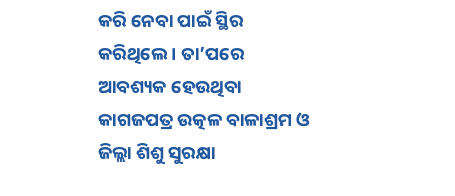କରି ନେବା ପାଇଁ ସ୍ଥିର କରିଥିଲେ । ତା’ପରେ ଆବଶ୍ୟକ ହେଉଥିବା କାଗଜପତ୍ର ଉତ୍କଳ ବାଳାଶ୍ରମ ଓ ଜିଲ୍ଲା ଶିଶୁ ସୁରକ୍ଷା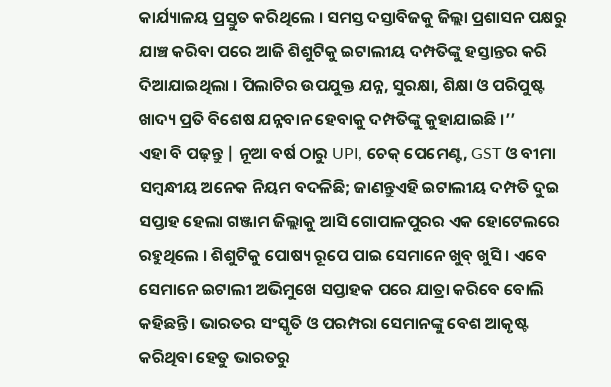କାର୍ଯ୍ୟାଳୟ ପ୍ରସ୍ତୁତ କରିଥିଲେ । ସମସ୍ତ ଦସ୍ତାବିଜକୁ ଜିଲ୍ଲା ପ୍ରଶାସନ ପକ୍ଷରୁ ଯାଞ୍ଚ କରିବା ପରେ ଆଜି ଶିଶୁଟିକୁ ଇଟାଲୀୟ ଦମ୍ପତିଙ୍କୁ ହସ୍ତାନ୍ତର କରି ଦିଆଯାଇଥିଲା । ପିଲାଟିର ଉପଯୁକ୍ତ ଯନ୍ନ, ସୁରକ୍ଷା, ଶିକ୍ଷା ଓ ପରିପୁଷ୍ଟ ଖାଦ୍ୟ ପ୍ରତି ବିଶେଷ ଯନ୍ନବାନ ହେବାକୁ ଦମ୍ପତିଙ୍କୁ କୁହାଯାଇଛି ।’’
ଏହା ବି ପଢ଼ନ୍ତୁ | ନୂଆ ବର୍ଷ ଠାରୁ UPI, ଚେକ୍ ପେମେଣ୍ଟ, GST ଓ ବୀମା ସମ୍ବନ୍ଧୀୟ ଅନେକ ନିୟମ ବଦଳିଛି; ଜାଣନ୍ତୁଏହି ଇଟାଲୀୟ ଦମ୍ପତି ଦୁଇ ସପ୍ତାହ ହେଲା ଗଞ୍ଜାମ ଜିଲ୍ଲାକୁ ଆସି ଗୋପାଳପୁରର ଏକ ହୋଟେଲରେ ରହୁଥିଲେ । ଶିଶୁଟିକୁ ପୋଷ୍ୟ ରୂପେ ପାଇ ସେମାନେ ଖୁବ୍ ଖୁସି । ଏବେ ସେମାନେ ଇଟାଲୀ ଅଭିମୁଖେ ସପ୍ତାହକ ପରେ ଯାତ୍ରା କରିବେ ବୋଲି କହିଛନ୍ତି । ଭାରତର ସଂସ୍କୃତି ଓ ପରମ୍ପରା ସେମାନଙ୍କୁ ବେଶ ଆକୃଷ୍ଟ କରିଥିବା ହେତୁ ଭାରତରୁ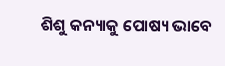ଶିଶୁ କନ୍ୟାକୁ ପୋଷ୍ୟ ଭାବେ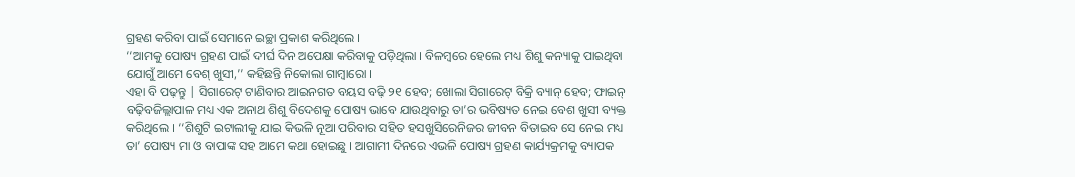ଗ୍ରହଣ କରିବା ପାଇଁ ସେମାନେ ଇଚ୍ଛା ପ୍ରକାଶ କରିଥିଲେ ।
‘‘ଆମକୁ ପୋଷ୍ୟ ଗ୍ରହଣ ପାଇଁ ଦୀର୍ଘ ଦିନ ଅପେକ୍ଷା କରିବାକୁ ପଡ଼ିଥିଲା । ବିଳମ୍ବରେ ହେଲେ ମଧ୍ୟ ଶିଶୁ କନ୍ୟାକୁ ପାଇଥିବା ଯୋଗୁଁ ଆମେ ବେଶ୍ ଖୁସୀ,’’ କହିଛନ୍ତି ନିକୋଲା ଗାମ୍ବାରୋ ।
ଏହା ବି ପଢ଼ନ୍ତୁ | ସିଗାରେଟ୍ ଟାଣିବାର ଆଇନଗତ ବୟସ ବଢ଼ି ୨୧ ହେବ; ଖୋଲା ସିଗାରେଟ୍ ବିକ୍ରି ବ୍ୟାନ୍ ହେବ; ଫାଇନ୍ ବଢ଼ିବଜିଲ୍ଲାପାଳ ମଧ୍ୟ ଏକ ଅନାଥ ଶିଶୁ ବିଦେଶକୁ ପୋଷ୍ୟ ଭାବେ ଯାଉଥିବାରୁ ତା’ର ଭବିଷ୍ୟତ ନେଇ ବେଶ ଖୁସୀ ବ୍ୟକ୍ତ କରିଥିଲେ । ‘‘ଶିଶୁଟି ଇଟାଲୀକୁ ଯାଇ କିଭଳି ନୂଆ ପରିବାର ସହିତ ହସଖୁସିରେନିଜର ଜୀବନ ବିତାଇବ ସେ ନେଇ ମଧ୍ୟ ତା’ ପୋଷ୍ୟ ମା ଓ ବାପାଙ୍କ ସହ ଆମେ କଥା ହୋଇଛୁ । ଆଗାମୀ ଦିନରେ ଏଭଳି ପୋଷ୍ୟ ଗ୍ରହଣ କାର୍ଯ୍ୟକ୍ରମକୁ ବ୍ୟାପକ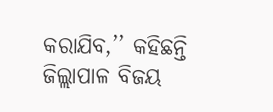କରାଯିବ,’’ କହିଛନ୍ତି ଜିଲ୍ଲାପାଳ ବିଜୟ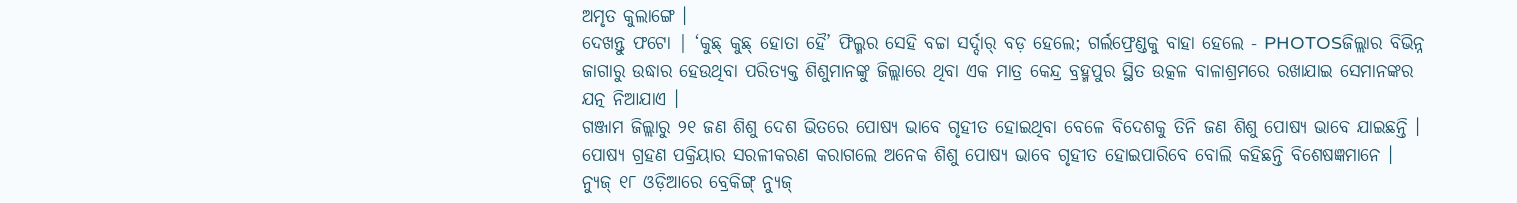ଅମୃତ କୁଲାଙ୍ଗେ ।
ଦେଖନ୍ତୁ ଫଟୋ | ‘କୁଛ୍ କୁଛ୍ ହୋତା ହୈ’ ଫିଲ୍ମର ସେହି ବଚ୍ଚା ସର୍ଦ୍ଦାର୍ ବଡ଼ ହେଲେ; ଗର୍ଲଫ୍ରେଣ୍ଡକୁ ବାହା ହେଲେ - PHOTOSଜିଲ୍ଲାର ବିଭିନ୍ନ ଜାଗାରୁ ଉଦ୍ଧାର ହେଉଥିବା ପରିତ୍ୟକ୍ତ ଶିଶୁମାନଙ୍କୁ ଜିଲ୍ଲାରେ ଥିବା ଏକ ମାତ୍ର କେନ୍ଦ୍ର ବ୍ରହ୍ମପୁର ସ୍ଥିତ ଉତ୍କଳ ବାଳାଶ୍ରମରେ ରଖାଯାଇ ସେମାନଙ୍କର ଯତ୍ନ ନିଆଯାଏ ।
ଗଞ୍ଜାମ ଜିଲ୍ଲାରୁ ୨୧ ଜଣ ଶିଶୁ ଦେଶ ଭିତରେ ପୋଷ୍ୟ ଭାବେ ଗୃହୀତ ହୋଇଥିବା ବେଳେ ବିଦେଶକୁ ତିନି ଜଣ ଶିଶୁ ପୋଷ୍ୟ ଭାବେ ଯାଇଛନ୍ତି । ପୋଷ୍ୟ ଗ୍ରହଣ ପକ୍ରିୟାର ସରଳୀକରଣ କରାଗଲେ ଅନେକ ଶିଶୁ ପୋଷ୍ୟ ଭାବେ ଗୃହୀତ ହୋଇପାରିବେ ବୋଲି କହିଛନ୍ତି ବିଶେଷଜ୍ଞମାନେ ।
ନ୍ୟୁଜ୍ ୧୮ ଓଡ଼ିଆରେ ବ୍ରେକିଙ୍ଗ୍ ନ୍ୟୁଜ୍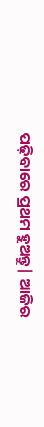ପଢ଼ିବାରେ ପ୍ରଥମ ହୁଅନ୍ତୁ| ଆଜିର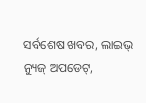ସର୍ବଶେଷ ଖବର, ଲାଇଭ୍ ନ୍ୟୁଜ୍ ଅପଡେଟ୍,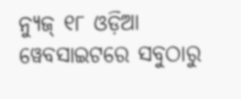ନ୍ୟୁଜ୍ ୧୮ ଓଡ଼ିଆ ୱେବସାଇଟରେ ସବୁଠାରୁ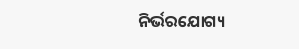ନିର୍ଭରଯୋଗ୍ୟ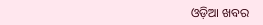ଓଡ଼ିଆ ଖବର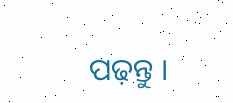ପଢ଼ନ୍ତୁ ।